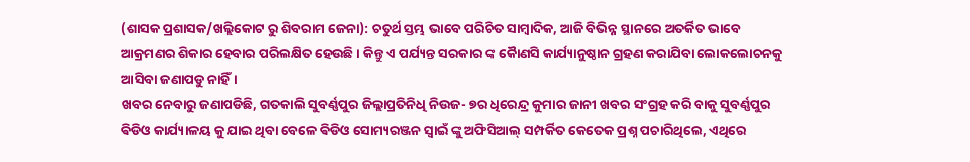(ଶାସକ ପ୍ରଶାସକ/ଖଲ୍ଲିକୋଟ ରୁ ଶିବରାମ ଜେନା): ଚତୁର୍ଥ ସ୍ତମ୍ଭ ଭାବେ ପରିଚିତ ସାମ୍ବାଦିକ, ଆଜି ବିଭିନ୍ନ ସ୍ଥାନରେ ଅତର୍କିତ ଭାବେ ଆକ୍ରମଣର ଶିକାର ହେବାର ପରିଲକ୍ଷିତ ହେଉଛି । କିନ୍ତୁ ଏ ପର୍ଯ୍ୟନ୍ତ ସରକାର ଙ୍କ କୋୖଣସି କାର୍ଯ୍ୟାନୁଷ୍ଠାନ ଗ୍ରହଣ କରାଯିବା ଲୋକଲୋଚନକୁ ଆସିବା ଜଣାପଡୁ ନାହିଁ।
ଖବର ନେବାରୁ ଜଣାପଡିଛି, ଗତକାଲି ସୁବର୍ଣ୍ଣପୁର ଜିଲ୍ଲାପ୍ରତିନିଧି ନିଉଜ- ୭ର ଧିରେନ୍ଦ୍ର କୁମାର ଜାନୀ ଖବର ସଂଗ୍ରହ କରି ବାକୁ ସୁବର୍ଣ୍ଣପୁର ଵିଡିଓ କାର୍ଯ୍ୟାଳୟ କୁ ଯାଇ ଥିବା ବେଳେ ଵିଡିଓ ସୋମ୍ୟରଞ୍ଜନ ସ୍ବାଇଁ ଙ୍କୁ ଅଫିସିଆଲ୍ ସମ୍ପର୍କିତ କେତେକ ପ୍ରଶ୍ନ ପଚାରିଥିଲେ, ଏଥିରେ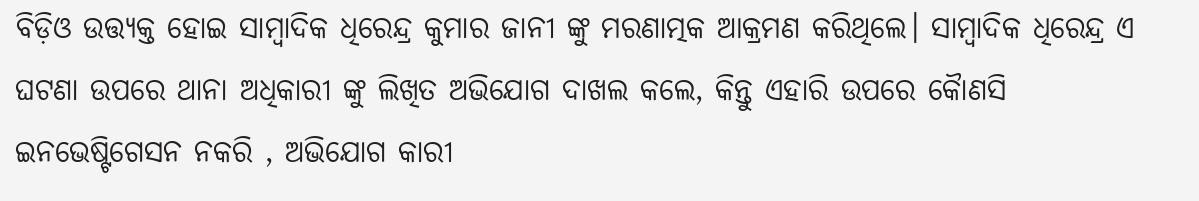ବିଡ଼ିଓ ଉତ୍ତ୍ୟକ୍ତ ହୋଇ ସାମ୍ବାଦିକ ଧିରେନ୍ଦ୍ର କୁମାର ଜାନୀ ଙ୍କୁ ମରଣାତ୍ମକ ଆକ୍ରମଣ କରିଥିଲେ। ସାମ୍ବାଦିକ ଧିରେନ୍ଦ୍ର ଏ ଘଟଣା ଉପରେ ଥାନା ଅଧିକାରୀ ଙ୍କୁ ଲିଖିତ ଅଭିଯୋଗ ଦାଖଲ କଲେ, କିନ୍ତୁ ଏହାରି ଉପରେ କୋୖଣସି ଇନଭେଷ୍ଟିଗେସନ ନକରି , ଅଭିଯୋଗ କାରୀ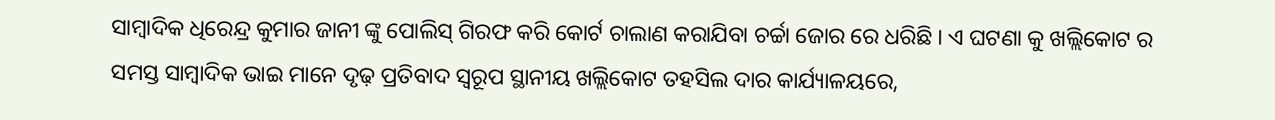ସାମ୍ବାଦିକ ଧିରେନ୍ଦ୍ର କୁମାର ଜାନୀ ଙ୍କୁ ପୋଲିସ୍ ଗିରଫ କରି କୋର୍ଟ ଚାଲାଣ କରାଯିବା ଚର୍ଚ୍ଚା ଜୋର ରେ ଧରିଛି । ଏ ଘଟଣା କୁ ଖଲ୍ଲିକୋଟ ର ସମସ୍ତ ସାମ୍ବାଦିକ ଭାଇ ମାନେ ଦୃଢ଼ ପ୍ରତିବାଦ ସ୍ବରୂପ ସ୍ଥାନୀୟ ଖଲ୍ଲିକୋଟ ତହସିଲ ଦାର କାର୍ଯ୍ୟାଳୟରେ,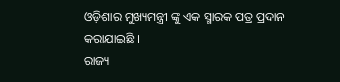ଓଡ଼ିଶାର ମୁଖ୍ୟମନ୍ତ୍ରୀ ଙ୍କୁ ଏକ ସ୍ମାରକ ପତ୍ର ପ୍ରଦାନ କରାଯାଇଛି ।
ରାଜ୍ୟ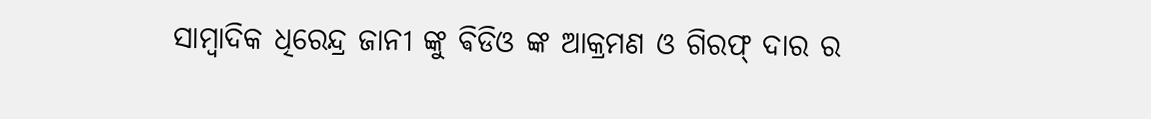ସାମ୍ବାଦିକ ଧିରେନ୍ଦ୍ର ଜାନୀ ଙ୍କୁ ଵିଡିଓ ଙ୍କ ଆକ୍ରମଣ ଓ ଗିରଫ୍ ଦାର ର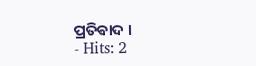ପ୍ରତିଵାଦ ।
- Hits: 2